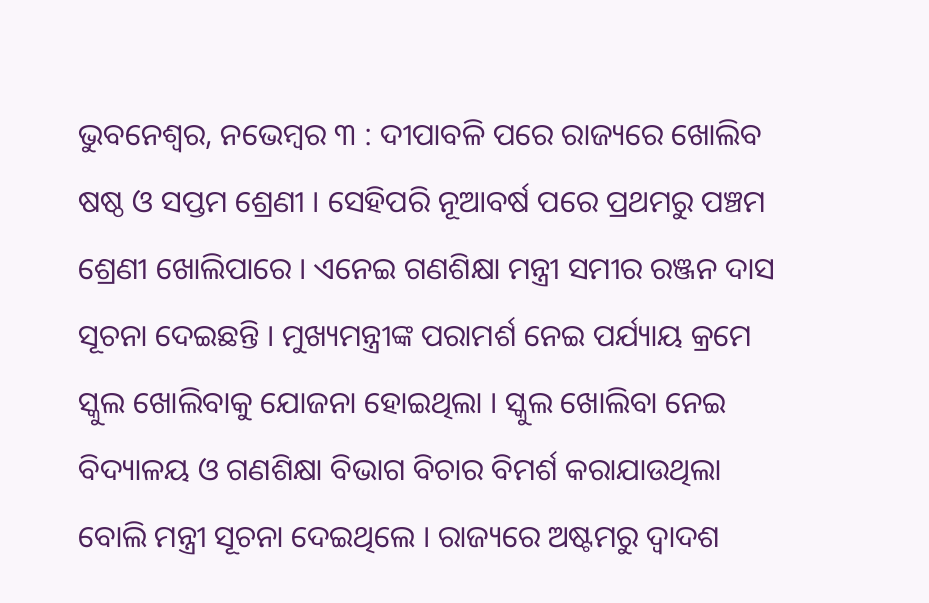ଭୁବନେଶ୍ୱର, ନଭେମ୍ବର ୩ : ଦୀପାବଳି ପରେ ରାଜ୍ୟରେ ଖୋଲିବ ଷଷ୍ଠ ଓ ସପ୍ତମ ଶ୍ରେଣୀ । ସେହିପରି ନୂଆବର୍ଷ ପରେ ପ୍ରଥମରୁ ପଞ୍ଚମ ଶ୍ରେଣୀ ଖୋଲିପାରେ । ଏନେଇ ଗଣଶିକ୍ଷା ମନ୍ତ୍ରୀ ସମୀର ରଞ୍ଜନ ଦାସ ସୂଚନା ଦେଇଛନ୍ତି । ମୁଖ୍ୟମନ୍ତ୍ରୀଙ୍କ ପରାମର୍ଶ ନେଇ ପର୍ଯ୍ୟାୟ କ୍ରମେ ସ୍କୁଲ ଖୋଲିବାକୁ ଯୋଜନା ହୋଇଥିଲା । ସ୍କୁଲ ଖୋଲିବା ନେଇ ବିଦ୍ୟାଳୟ ଓ ଗଣଶିକ୍ଷା ବିଭାଗ ବିଚାର ବିମର୍ଶ କରାଯାଉଥିଲା ବୋଲି ମନ୍ତ୍ରୀ ସୂଚନା ଦେଇଥିଲେ । ରାଜ୍ୟରେ ଅଷ୍ଟମରୁ ଦ୍ୱାଦଶ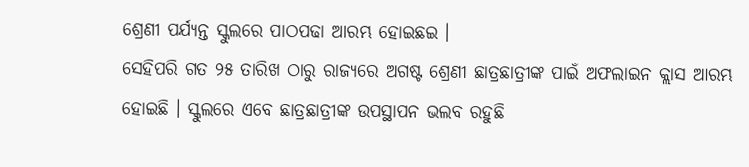ଶ୍ରେଣୀ ପର୍ଯ୍ୟନ୍ତ ସ୍କୁଲରେ ପାଠପଢା ଆରମ୍ଭ ହୋଇଛଇ ।
ସେହିପରି ଗତ ୨୫ ତାରିଖ ଠାରୁ ରାଜ୍ୟରେ ଅଗଷ୍ଟ ଶ୍ରେଣୀ ଛାତ୍ରଛାତ୍ରୀଙ୍କ ପାଇଁ ଅଫଲାଇନ କ୍ଲାସ ଆରମ୍ଭ ହୋଇଛି । ସ୍କୁଲରେ ଏବେ ଛାତ୍ରଛାତ୍ରୀଙ୍କ ଉପସ୍ଥାପନ ଭଲବ ରହୁଛି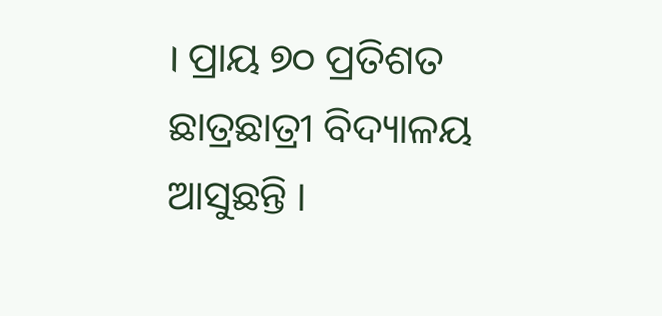। ପ୍ରାୟ ୭୦ ପ୍ରତିଶତ ଛାତ୍ରଛାତ୍ରୀ ବିଦ୍ୟାଳୟ ଆସୁଛନ୍ତି ।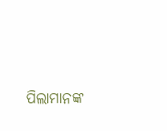ପିଲାମାନଙ୍କ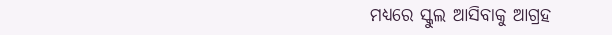ମଧ୍ୟରେ ସ୍କୁଲ ଆସିବାକୁ ଆଗ୍ରହ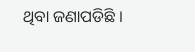ଥିବା ଜଣାପଡିଛି ।